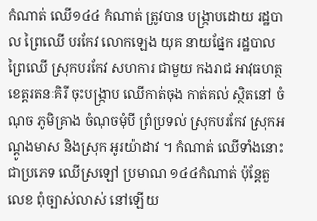កំណាត់ ឈើ១៤៤ កំណាត់ ត្រូវបាន បង្ក្រាបដោយ រដ្ឋបាល ព្រៃឈើ បរកែវ លោកឡេង យុគ នាយផ្នែក រដ្ឋបាល ព្រៃឈើ ស្រុកបរកែវ សហការ ជាមួយ កងរាជ អាវុធហត្ថ ខេត្តរតនៈគិរី ចុះបង្ក្រាប ឈើកាត់ចុង កាត់គល់ ស្ថិតនៅ ចំណុច ភូមិគ្រាង ចំណុចមុំបី ព្រំប្រទល់ ស្រុកបរកែវ ស្រុកអណ្ដូងមាស និងស្រុក អូរយ៉ាដាវ ។ កំណាត់ ឈើទាំងនោះ ជាប្រភេទ ឈើស្រឡៅ ប្រមាណ ១៤៤កំណាត់ ប៉ុន្តែតួលេខ ពុំច្បាស់លាស់ នៅឡើយ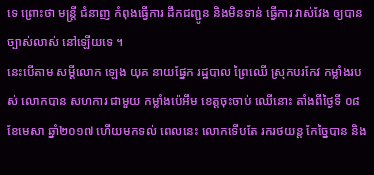ទេ ព្រោះថា មន្ត្រី ជំនាញ កំពុងធ្វើការ ដឹកជញ្ជូន និងមិនទាន់ ធ្វើការ វាស់វែង ឲ្យបាន ច្បាស់លាស់ នៅឡើយទេ ។
នេះបើតាម សម្ដីលោក ឡេង យុគ នាយផ្នែក រដ្ឋបាល ព្រៃឈើ ស្រុកបរកែវ កម្លាំងរបស់ លោកបាន សហការ ជាមួយ កម្លាំងប៉េអឹម ខេត្តចុះចាប់ ឈើនោះ តាំងពីថ្ងៃទី ០៨ ខែមេសា ឆ្នាំ២០១៧ ហើយមកទល់ ពេលនេះ លោកទើបតែ រករថយន្ត កែច្នៃបាន និង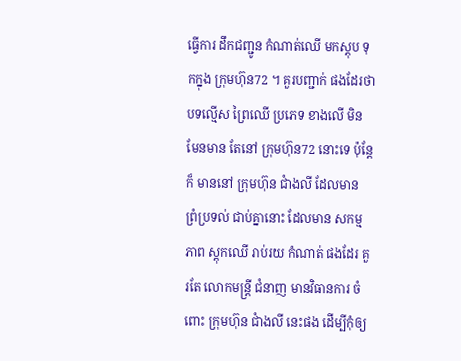ធ្វើការ ដឹកជញ្ជូន កំណាត់ឈើ មកស្តុប ទុកក្នុង ក្រុមហ៊ុន72 ។ គួរបញ្ជាក់ ផងដែរថា បទល្មើស ព្រៃឈើ ប្រភេទ ខាងលើ មិនមែនមាន តែនៅ ក្រុមហ៊ុន72 នោះទេ ប៉ុន្តែក៏ មាននៅ ក្រុមហ៊ុន ជាំងលី ដែលមាន ព្រំប្រទល់ ជាប់គ្នានោះ ដែលមាន សកម្មភាព ស្តុកឈើ រាប់រយ កំណាត់ ផងដែរ គួរតែ លោកមន្ត្រី ជំនាញ មានវិធានការ ចំពោះ ក្រុមហ៊ុន ជាំងលី នេះផង ដើម្បីកុំឲ្យ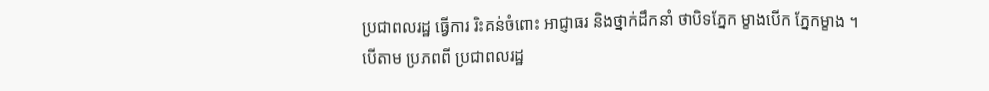ប្រជាពលរដ្ឋ ធ្វើការ រិះគន់ចំពោះ អាជ្ញាធរ និងថ្នាក់ដឹកនាំ ថាបិទភ្នែក ម្ខាងបើក ភ្នែកម្ខាង ។
បើតាម ប្រភពពី ប្រជាពលរដ្ឋ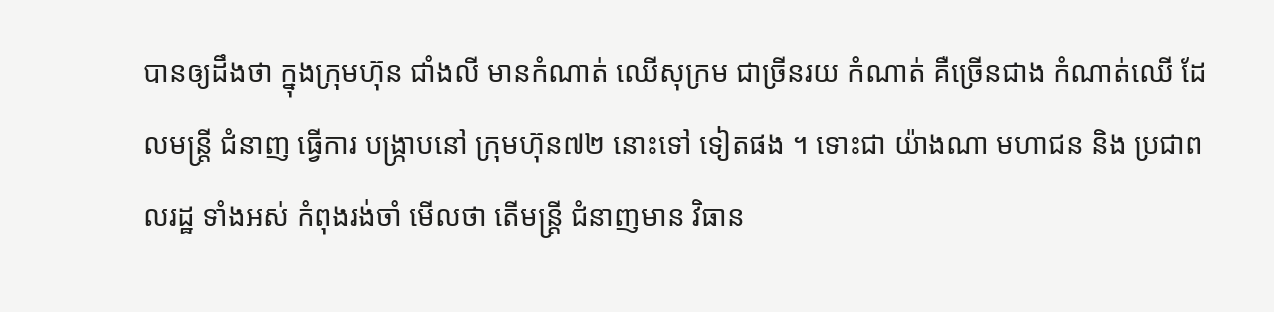បានឲ្យដឹងថា ក្នុងក្រុមហ៊ុន ជាំងលី មានកំណាត់ ឈើសុក្រម ជាច្រីនរយ កំណាត់ គឺច្រើនជាង កំណាត់ឈើ ដែលមន្ត្រី ជំនាញ ធ្វើការ បង្ក្រាបនៅ ក្រុមហ៊ុន៧២ នោះទៅ ទៀតផង ។ ទោះជា យ៉ាងណា មហាជន និង ប្រជាពលរដ្ឋ ទាំងអស់ កំពុងរង់ចាំ មើលថា តើមន្ត្រី ជំនាញមាន វិធាន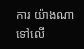ការ យ៉ាងណា ទៅលើ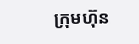ក្រុមហ៊ុន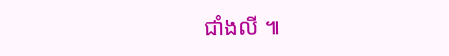ជាំងលី ៕